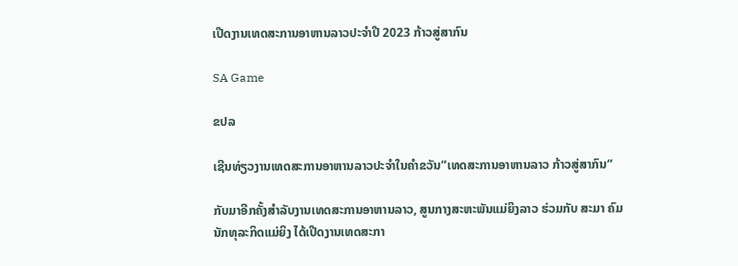ເປີດງານເທດສະການອາຫານລາວປະຈໍາປີ 2023 ກ້າວສູ່ສາກົນ

SA Game

ຂປລ

ເຊີນທ່ຽວງານເທດສະການອາຫານລາວປະຈໍາໃນຄໍາຂວັນ”ເທດສະການອາຫານລາວ ກ້າວສູ່ສາກົນ”

ກັບມາອີກຄັ້ງສຳລັບງານເທດສະການອາຫານລາວ, ສູນກາງສະຫະພັນແມ່ຍິງລາວ ຮ່ວມກັບ ສະມາ ຄົມນັກທຸລະກິດແມ່ຍິງ ໄດ້ເປີດງານເທດສະກາ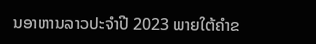ນອາຫານລາວປະຈໍາປີ 2023 ພາຍໃຕ້ຄໍາຂ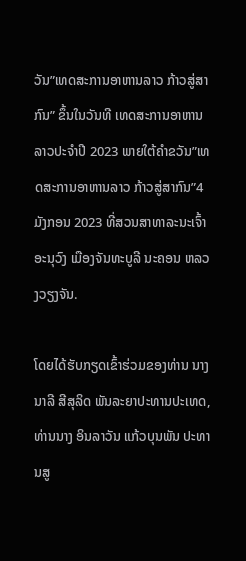ວັນ”ເທດສະການອາຫານລາວ ກ້າວສູ່ສາກົນ” ຂຶ້ນໃນວັນທີ ເທດສະການອາຫານລາວປະຈໍາປີ 2023 ພາຍໃຕ້ຄໍາຂວັນ”ເທດສະການອາຫານລາວ ກ້າວສູ່ສາກົນ”4ມັງກອນ 2023 ທີ່ສວນສາທາລະນະເຈົ້າອະນຸວົງ ເມືອງຈັນທະບູລີ ນະຄອນ ຫລວງວຽງຈັນ.

ໂດຍໄດ້ຮັບກຽດເຂົ້າຮ່ວມຂອງທ່ານ ນາງ ນາລີ ສີສຸລິດ ພັນລະຍາປະທານປະເທດ, ທ່ານນາງ ອິນລາວັນ ແກ້ວບຸນພັນ ປະທານສູ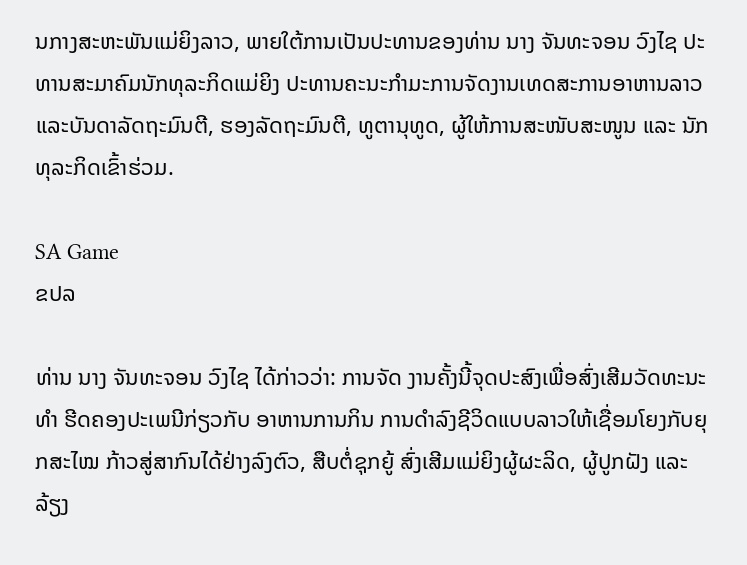ນກາງສະຫະພັນແມ່ຍິງລາວ, ພາຍໃຕ້ການເປັນປະທານຂອງທ່ານ ນາງ ຈັນທະຈອນ ວົງໄຊ ປະທານສະມາຄົມນັກທຸລະກິດແມ່ຍິງ ປະທານຄະນະກຳມະການຈັດງານເທດສະການອາຫານລາວ ແລະບັນດາລັດຖະມົນຕີ, ຮອງລັດຖະມົນຕີ, ທູຕານຸທູດ, ຜູ້ໃຫ້ການສະໜັບສະໜູນ ແລະ ນັກທຸລະກິດເຂົ້າຮ່ວມ.

SA Game
ຂປລ

ທ່ານ ນາງ ຈັນທະຈອນ ວົງໄຊ ໄດ້ກ່າວວ່າ: ການຈັດ ງານຄັ້ງນີ້ຈຸດປະສົງເພື່ອສົ່ງເສີມວັດທະນະທຳ ຮີດຄອງປະເພນີກ່ຽວກັບ ອາຫານການກິນ ການດຳລົງຊີວິດແບບລາວໃຫ້ເຊື່ອມໂຍງກັບຍຸກສະໄໝ ກ້າວສູ່ສາກົນໄດ້ຢ່າງລົງຕົວ, ສືບຕໍ່ຊຸກຍູ້ ສົ່ງເສີມແມ່ຍິງຜູ້ຜະລິດ, ຜູ້ປູກຝັງ ແລະ ລ້ຽງ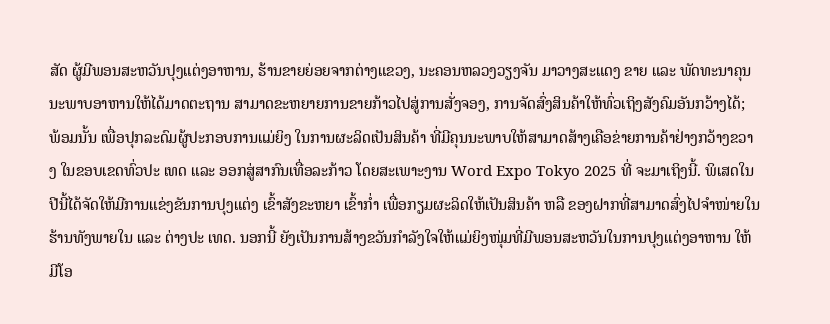ສັດ ຜູ້ມີພອນສະຫວັນປຸງແຕ່ງອາຫານ, ຮ້ານຂາຍຍ່ອຍຈາກຕ່າງແຂວງ, ນະຄອນຫລວງວຽງຈັນ ມາວາງສະແດງ ຂາຍ ແລະ ພັດທະນາຄຸນນະພາບອາຫານໃຫ້ໄດ້ມາດຕະຖານ ສາມາດຂະຫຍາຍການຂາຍກ້າວໄປສູ່ການສັ່ງຈອງ, ການຈັດສົ່ງສິນຄ້າໃຫ້ທົ່ວເຖິງສັງຄົມອັນກວ້າງໄດ້; ພ້ອມນັ້ນ ເພື່ອປຸກລະດົມຜູ້ປະກອບການແມ່ຍິງ ໃນການຜະລິດເປັນສິນຄ້າ ທີ່ມີຄຸນນະພາບໃຫ້ສາມາດສ້າງເຄືອຂ່າຍການຄ້າຢ່າງກວ້າງຂວາງ ໃນຂອບເຂດທົ່ວປະ ເທດ ແລະ ອອກສູ່ສາກົນເທື່ອລະກ້າວ ໂດຍສະເພາະງານ Word Expo Tokyo 2025 ທີ່ ຈະມາເຖິງນີ້. ພິເສດໃນປີນີ້ໄດ້ຈັດໃຫ້ມີການແຂ່ງຂັນການປຸງແຕ່ງ ເຂົ້າສັງຂະຫຍາ ເຂົ້າກໍ່າ ເພື່ອກຽມຜະລິດໃຫ້ເປັນສິນຄ້າ ຫລື ຂອງຝາກທີ່ສາມາດສົ່ງໄປຈຳໜ່າຍໃນຮ້ານທັງພາຍໃນ ແລະ ຕ່າງປະ ເທດ. ນອກນີ້ ຍັງເປັນການສ້າງຂວັນກຳລັງໃຈໃຫ້ແມ່ຍິງໜຸ່ມທີ່ມີພອນສະຫວັນໃນການປຸງແຕ່ງອາຫານ ໃຫ້ມີໂອ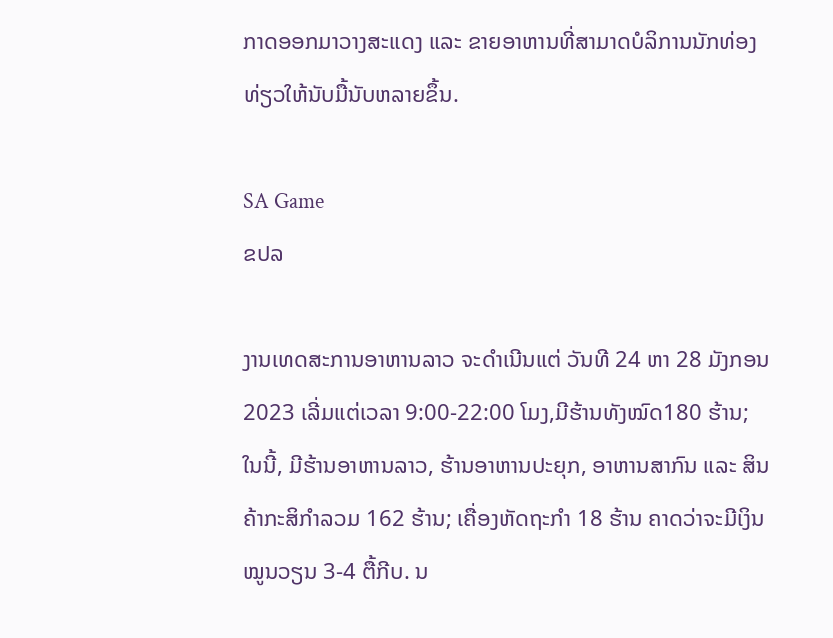ກາດອອກມາວາງສະແດງ ແລະ ຂາຍອາຫານທີ່ສາມາດບໍລິການນັກທ່ອງທ່ຽວໃຫ້ນັບມື້ນັບຫລາຍຂຶ້ນ.

SA Game
ຂປລ

ງານເທດສະການອາຫານລາວ ຈະດໍາເນີນແຕ່ ວັນທີ 24 ຫາ 28 ມັງກອນ 2023 ເລີ່ມແຕ່ເວລາ 9:00-22:00 ໂມງ,ມີຮ້ານທັງໝົດ180 ຮ້ານ; ໃນນີ້, ມີຮ້ານອາຫານລາວ, ຮ້ານອາຫານປະຍຸກ, ອາຫານສາກົນ ແລະ ສິນຄ້າກະສິກຳລວມ 162 ຮ້ານ; ເຄື່ອງຫັດຖະກຳ 18 ຮ້ານ ຄາດວ່າຈະມີເງິນໝູນວຽນ 3-4 ຕື້ກີບ. ນ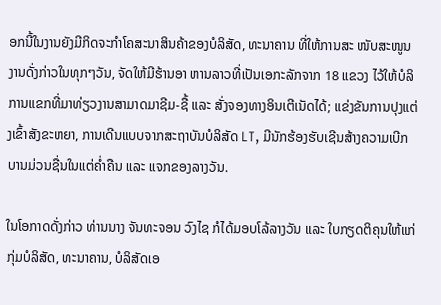ອກນີ້ໃນງານຍັງມີກິດຈະກໍາໂຄສະນາສິນຄ້າຂອງບໍລິສັດ, ທະນາຄານ ທີ່ໃຫ້ການສະ ໜັບສະໜູນງານດັ່ງກ່າວໃນທຸກໆວັນ, ຈັດໃຫ້ມີຮ້ານອາ ຫານລາວທີ່ເປັນເອກະລັກຈາກ 18 ແຂວງ ໄວ້ໃຫ້ບໍລິການແຂກທີ່ມາທ່ຽວງານສາມາດມາຊີມ-ຊື້ ແລະ ສັ່ງຈອງທາງອິນເຕີເນັດໄດ້; ແຂ່ງຂັນການປຸງແຕ່ງເຂົ້າສັງຂະຫຍາ, ການເດີນແບບຈາກສະຖາບັນບໍລິສັດ LT, ມີນັກຮ້ອງຮັບເຊີນສ້າງຄວາມເບີກບານມ່ວນຊື່ນໃນແຕ່ຄໍ່າຄືນ ແລະ ແຈກຂອງລາງວັນ.

ໃນໂອກາດດັ່ງກ່າວ ທ່ານນາງ ຈັນທະຈອນ ວົງໄຊ ກໍໄດ້ມອບໂລ້ລາງວັນ ແລະ ໃບກຽດຕິຄຸນໃຫ້ແກ່ກຸ່ມບໍລິສັດ, ທະນາຄານ, ບໍລິສັດເອ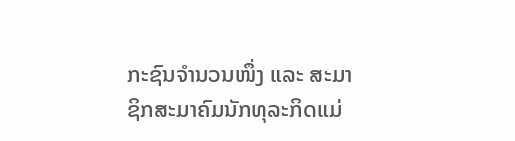ກະຊົນຈໍານວນໜຶ່ງ ແລະ ສະມາຊິກສະມາຄົມນັກທຸລະກິດແມ່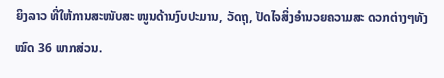ຍິງລາວ ທີ່ໃຫ້ການສະໜັບສະ ໜູນດ້ານງົບປະມານ, ວັດຖຸ, ປັດໄຈສິ່ງອໍານວຍຄວາມສະ ດວກຕ່າງໆທັງໝົດ 36 ພາກສ່ວນ.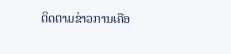ຕິດຕາມຂ່າວການເຄືອ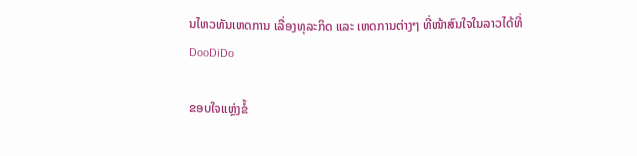ນໄຫວທັນເຫດການ ເລື່ອງທຸລະກິດ ແລະ ເຫດການຕ່າງໆ ທີ່ໜ້າສົນໃຈໃນລາວໄດ້ທີ່ DooDiDo

ຂອບໃຈແຫຼ່ງຂໍ້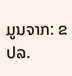ມູນຈາກ: ຂປລ.